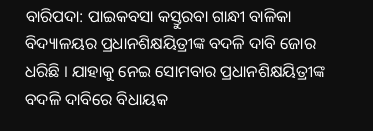ବାରିପଦା: ପାଇକବସା କସ୍ତୁରବା ଗାନ୍ଧୀ ବାଳିକା ବିଦ୍ୟାଳୟର ପ୍ରଧାନଶିକ୍ଷୟିତ୍ରୀଙ୍କ ବଦଳି ଦାବି ଜୋର ଧରିଛି । ଯାହାକୁ ନେଇ ସୋମବାର ପ୍ରଧାନଶିକ୍ଷୟିତ୍ରୀଙ୍କ ବଦଳି ଦାବିରେ ବିଧାୟକ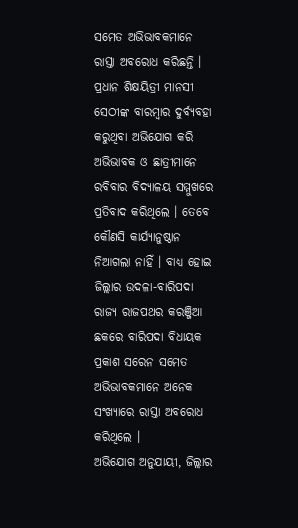ସମେତ ଅଭିଭାବକମାନେ ରାସ୍ତା ଅବରୋଧ କରିଛନ୍ତି । ପ୍ରଧାନ ଶିକ୍ଷୟିତ୍ରୀ ମାନସୀ ସେଠୀଙ୍କ ବାରମ୍ବାର ଦୁର୍ବ୍ୟବହା କରୁଥିବା ଅଭିଯୋଗ କରି ଅଭିଭାବକ ଓ ଛାତ୍ରୀମାନେ ରବିବାର ବିଦ୍ୟାଳୟ ସମ୍ମୁଖରେ ପ୍ରତିବାଦ କରିଥିଲେ । ତେବେ କୌଣସି କାର୍ଯ୍ୟାନୁଷ୍ଠାନ ନିଆଗଲା ନାହିଁ । ବାଧ୍ୟ ହୋଇ ଜିଲ୍ଲାର ଉଦଳା-ବାରିପଦା ରାଜ୍ୟ ରାଜପଥର କରଞ୍ଜିଆ ଛକରେ ବାରିପଦା ବିଧାୟକ ପ୍ରକାଶ ସରେନ ସମେତ ଅଭିଭାବକମାନେ ଅନେକ ସଂଖ୍ୟାରେ ରାସ୍ତା ଅବରୋଧ କରିଥିଲେ ।
ଅଭିଯୋଗ ଅନୁଯାୟୀ, ଜିଲ୍ଲାର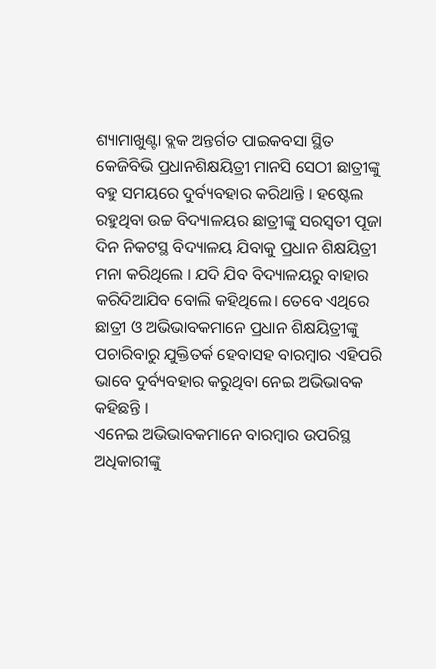ଶ୍ୟାମାଖୁଣ୍ଟା ବ୍ଲକ ଅନ୍ତର୍ଗତ ପାଇକବସା ସ୍ଥିତ କେଜିବିଭି ପ୍ରଧାନଶିକ୍ଷୟିତ୍ରୀ ମାନସି ସେଠୀ ଛାତ୍ରୀଙ୍କୁ ବହୁ ସମୟରେ ଦୁର୍ବ୍ୟବହାର କରିଥାନ୍ତି । ହଷ୍ଟେଲ ରହୁଥିବା ଉଚ୍ଚ ବିଦ୍ୟାଳୟର ଛାତ୍ରୀଙ୍କୁ ସରସ୍ୱତୀ ପୂଜା ଦିନ ନିକଟସ୍ଥ ବିଦ୍ୟାଳୟ ଯିବାକୁ ପ୍ରଧାନ ଶିକ୍ଷୟିତ୍ରୀ ମନା କରିଥିଲେ । ଯଦି ଯିବ ବିଦ୍ୟାଳୟରୁ ବାହାର କରିଦିଆଯିବ ବୋଲି କହିଥିଲେ। ତେବେ ଏଥିରେ ଛାତ୍ରୀ ଓ ଅଭିଭାବକମାନେ ପ୍ରଧାନ ଶିକ୍ଷୟିତ୍ରୀଙ୍କୁ ପଚାରିବାରୁ ଯୁକ୍ତିତର୍କ ହେବାସହ ବାରମ୍ବାର ଏହିପରି ଭାବେ ଦୁର୍ବ୍ୟବହାର କରୁଥିବା ନେଇ ଅଭିଭାବକ କହିଛନ୍ତି ।
ଏନେଇ ଅଭିଭାବକମାନେ ବାରମ୍ବାର ଉପରିସ୍ଥ ଅଧିକାରୀଙ୍କୁ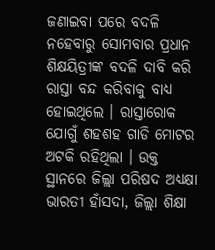ଜଣାଇବା ପରେ ବଦଳି ନହେବାରୁ ସୋମବାର ପ୍ରଧାନ ଶିକ୍ଷୟିତ୍ରୀଙ୍କ ବଦଳି ଦାବି କରି ରାସ୍ତା ବନ୍ଦ କରିବାକୁ ବାଧ୍ୟ ହୋଇଥିଲେ । ରାସ୍ତାରୋକ ଯୋଗୁଁ ଶହଶହ ଗାଡି ମୋଟର ଅଟକି ରହିଥିଲା । ଉକ୍ତ ସ୍ଥାନରେ ଜିଲ୍ଲା ପରିଷଦ ଅଧ୍ୟକ୍ଷା ଭାରତୀ ହାଁସଦା, ଜିଲ୍ଲା ଶିକ୍ଷା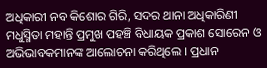ଅଧିକାରୀ ନବ କିଶୋର ଗିରି, ସଦର ଥାନା ଅଧିକାରିଣୀ ମଧୁସ୍ମିତା ମହାନ୍ତି ପ୍ରମୁଖ ପହଞ୍ଚି ବିଧାୟକ ପ୍ରକାଶ ସୋରେନ ଓ ଅଭିଭାବକମାନଙ୍କ ଆଲୋଚନା କରିଥିଲେ । ପ୍ରଧାନ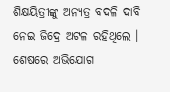ଶିକ୍ଷୟିତ୍ରୀଙ୍କୁ ଅନ୍ୟତ୍ର ବଦଳି ଦାବି ନେଇ ଜିଦ୍ରେ ଅଟଳ ରହିଥିଲେ ।
ଶେଷରେ ଅଭିଯୋଗ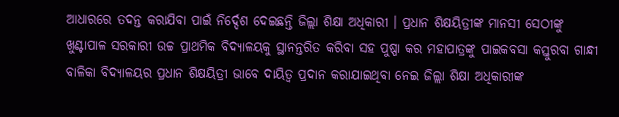ଆଧାରରେ ତଦନ୍ତ କରାଯିବା ପାଇଁ ନିର୍ଦ୍ଦେଶ ଦେଇଛନ୍ତି ଜିଲ୍ଲା ଶିକ୍ଷା ଅଧିକାରୀ । ପ୍ରଧାନ ଶିକ୍ଷୟିତ୍ରୀଙ୍କ ମାନସୀ ସେଠୀଙ୍କୁ ଖୁଣ୍ଟାପାଳ ସରକାରୀ ଉଚ୍ଚ ପ୍ରାଥମିକ ବିଦ୍ୟାଳୟକୁ ସ୍ଥାନନ୍ତରିତ କରିବା ସହ ପୁଷ୍ପା କର ମହାପାତ୍ରଙ୍କୁ ପାଇକବସା କସ୍ତୁରବା ଗାନ୍ଧୀ ବାଳିକା ବିଦ୍ୟାଳୟର ପ୍ରଧାନ ଶିକ୍ଷୟିତ୍ରୀ ଭାବେ ଦାୟିତ୍ୱ ପ୍ରଦାନ କରାଯାଇଥିବା ନେଇ ଜିଲ୍ଲା ଶିକ୍ଷା ଅଧିକାରୀଙ୍କ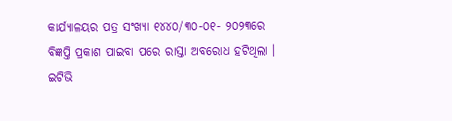କାର୍ଯ୍ୟାଳୟର ପତ୍ର ସଂଖ୍ୟା ୧୪୪୦/୩୦-୦୧- ୨୦୨୩ରେ ବିଜ୍ଞପ୍ତି ପ୍ରକାଶ ପାଇବା ପରେ ରାସ୍ତା ଅବରୋଧ ହଟିଥିଲା ।
ଇଟିଭି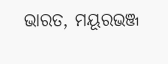ଭାରତ, ମୟୂରଭଞ୍ଜ